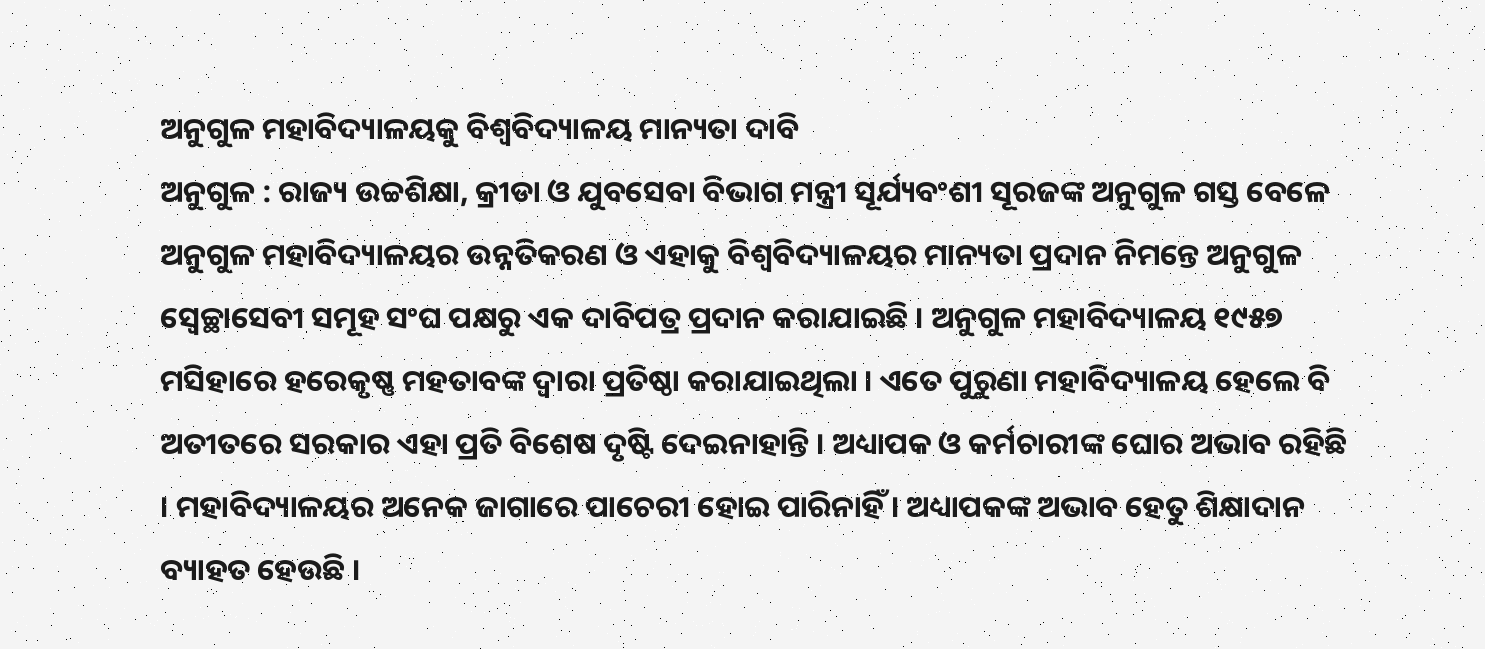ଅନୁଗୁଳ ମହାବିଦ୍ୟାଳୟକୁ ବିଶ୍ୱବିଦ୍ୟାଳୟ ମାନ୍ୟତା ଦାବି
ଅନୁଗୁଳ : ରାଜ୍ୟ ଉଚ୍ଚଶିକ୍ଷା, କ୍ରୀଡା ଓ ଯୁବସେବା ବିଭାଗ ମନ୍ତ୍ରୀ ସୂର୍ଯ୍ୟବଂଶୀ ସୂରଜଙ୍କ ଅନୁଗୁଳ ଗସ୍ତ ବେଳେ ଅନୁଗୁଳ ମହାବିଦ୍ୟାଳୟର ଉନ୍ନତିକରଣ ଓ ଏହାକୁ ବିଶ୍ୱବିଦ୍ୟାଳୟର ମାନ୍ୟତା ପ୍ରଦାନ ନିମନ୍ତେ ଅନୁଗୁଳ ସ୍ୱେଚ୍ଛାସେବୀ ସମୂହ ସଂଘ ପକ୍ଷରୁ ଏକ ଦାବିପତ୍ର ପ୍ରଦାନ କରାଯାଇଛି । ଅନୁଗୁଳ ମହାବିଦ୍ୟାଳୟ ୧୯୫୭ ମସିହାରେ ହରେକୃଷ୍ଣ ମହତାବଙ୍କ ଦ୍ୱାରା ପ୍ରତିଷ୍ଠା କରାଯାଇଥିଲା । ଏତେ ପୁରୁଣା ମହାବିଦ୍ୟାଳୟ ହେଲେ ବି ଅତୀତରେ ସରକାର ଏହା ପ୍ରତି ବିଶେଷ ଦୃଷ୍ଟି ଦେଇନାହାନ୍ତି । ଅଧ୍ୟାପକ ଓ କର୍ମଚାରୀଙ୍କ ଘୋର ଅଭାବ ରହିଛି । ମହାବିଦ୍ୟାଳୟର ଅନେକ ଜାଗାରେ ପାଚେରୀ ହୋଇ ପାରିନାହିଁ । ଅଧ୍ୟାପକଙ୍କ ଅଭାବ ହେତୁ ଶିକ୍ଷାଦାନ ବ୍ୟାହତ ହେଉଛି ।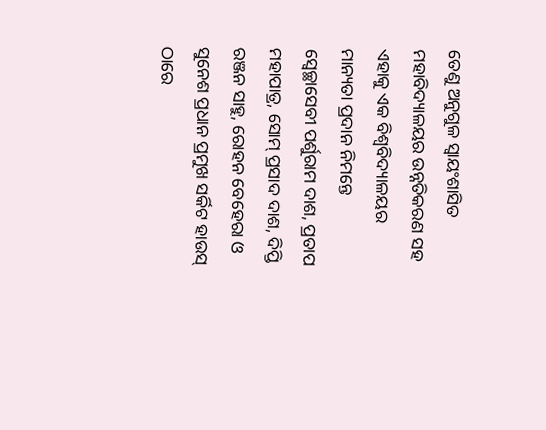ତେଣୁ ଅନୁଗୁଳ ସ୍ୱାୟଂଶାସିତ ମହାବିଦ୍ୟାଳୟର ଉନ୍ନତିକରଣ ସହ ଏହାକୁ ଏକ ବିଶ୍ୱବିଦ୍ୟାଳୟର ମାନ୍ୟତା ପ୍ରଦାନ ନିମନ୍ତେ ସ୍ୱେଚ୍ଛାସେବୀ ପର୍ଶୁରାମ ଦାଶ, ପ୍ରତାପ ମହାପାତ୍ର, ସୋମ୍ ପ୍ରସାଦ ଦାଶ, ଦିପ୍ତି ରଞ୍ଜନ ସାହୁ, ରୋହନ ବେହେରା ଓ ସୁନେଶ ପ୍ରଧାନ ପ୍ରମୁଖ ସର୍କିଟ ହାଉସ୍ ଠାରେ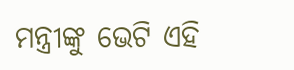ମନ୍ତ୍ରୀଙ୍କୁ ଭେଟି ଏହି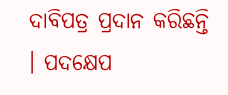ଦାବିପତ୍ର ପ୍ରଦାନ କରିଛନ୍ତି । ପଦକ୍ଷେପ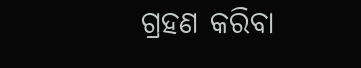ଗ୍ରହଣ କରିବା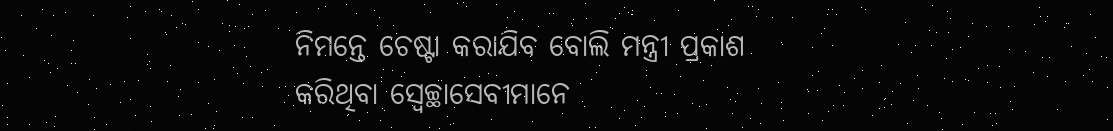ନିମନ୍ତେ ଚେଷ୍ଟା କରାଯିବ ବୋଲି ମନ୍ତ୍ରୀ ପ୍ରକାଶ କରିଥିବା ସ୍ୱେଚ୍ଛାସେବୀମାନେ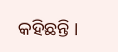କହିଛନ୍ତି ।